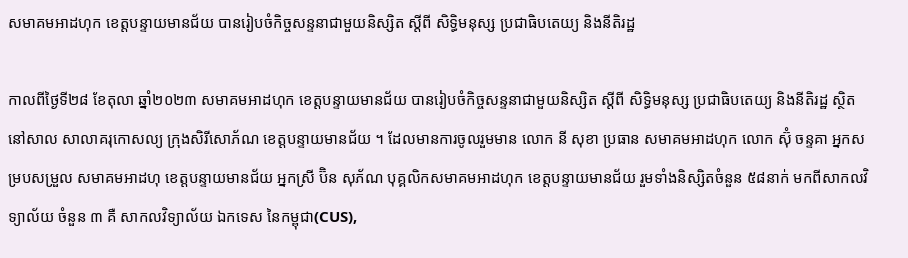សមាគមអាដហុក ខេត្តបន្ទាយមានជ័យ បានរៀបចំកិច្ចសន្ទនាជាមួយនិស្សិត ស្តីពី សិទ្ធិមនុស្ស ប្រជាធិបតេយ្យ និងនីតិរដ្ឋ

កាលពីថ្ងៃទី២៨ ខែតុលា ឆ្នាំ២០២៣ សមាគមអាដហុក ខេត្តបន្ទាយមានជ័យ បានរៀបចំកិច្ចសន្ទនាជាមួយនិស្សិត ស្តីពី សិទ្ធិមនុស្ស ប្រជាធិបតេយ្យ និងនីតិរដ្ឋ ស្ថិតនៅសាល សាលាគរុកោសល្យ ក្រុងសិរីសោភ័ណ ខេត្តបន្ទាយមានជ័យ ។ ដែលមានការចូលរួមមាន លោក នី សុខា ប្រធាន សមាគមអាដហុក លោក ស៊ុំ ចន្ទគា អ្នកសម្របសម្រួល សមាគមអាដហុ ខេត្តបន្ទាយមានជ័យ អ្នកស្រី ប៊ិន សុភ័ណ បុគ្គលិកសមាគមអាដហុក ខេត្តបន្ទាយមានជ័យ រួមទាំងនិស្សិតចំនួន ៥៨នាក់ មកពីសាកលវិទ្យាល័យ ចំនួន ៣ គឺ សាកលវិទ្យាល័យ ឯកទេស នៃកម្ពុជា(CUS),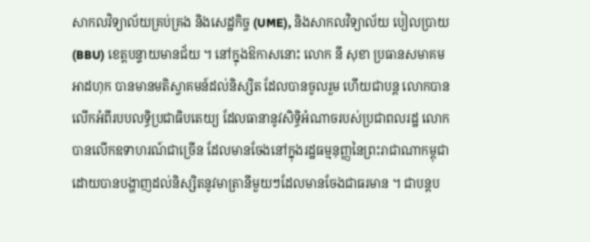សាកលវិទ្យាល័យគ្រប់គ្រង និងសេដ្ឋកិច្ច (UME), និងសាកលវិទ្យាល័យ បៀលប្រាយ (BBU) ខេត្តបន្ទាយមានជ័យ ។ នៅក្នុងឱកាសនោះ លោក នី សុខា ប្រធានសមាគម អាដហុក បានមានមតិស្វាគមន៍ដល់និស្សិត ដែលបានចូលរួម ហើយជាបន្ត លោកបានលើកអំពីរបបលទ្ធិប្រជាធិបតេយ្យ ដែលធានានូវសិទ្ធិអំណាចរបស់ប្រជាពលរដ្ឋ លោកបានលើកឧទាហរណ៍ជាច្រើន ដែលមានចែងនៅក្នុងរដ្ឋធម្មនុញ្ញនៃព្រះរាជាណាកម្ពុជា ដោយបានបង្ហាញដល់និស្សិតនូវមាត្រានីមួយៗដែលមានចែងជាធរមាន ។ ជាបន្តប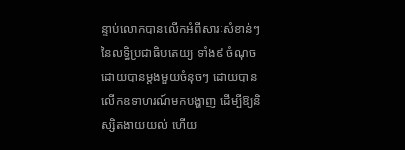ន្ទាប់លោកបានលើកអំពីសារៈសំខាន់ៗ នៃលទ្ធិប្រជាធិបតេយ្យ ទាំង៩ ចំណុច ដោយបានម្តងមួយចំនុចៗ ដោយបានលើកឧទាហរណ៍មកបង្ហាញ ដើម្បីឱ្យនិស្សិតងាយយល់ ហើយ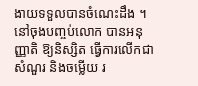ងាយទទួលបានចំណេះដឹង ។ នៅចុងបញ្ចប់លោក បានអនុញ្ញាតិ ឱ្យនិស្សិត ធ្វើការលើកជាសំណួរ និងចម្លើយ រ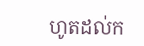ហូតដល់ក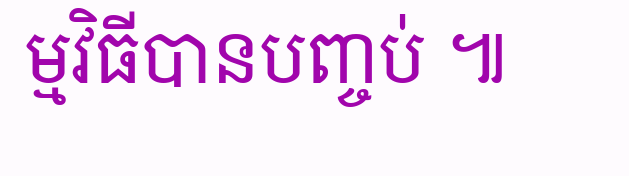ម្មវិធីបានបញ្ចប់ ៕